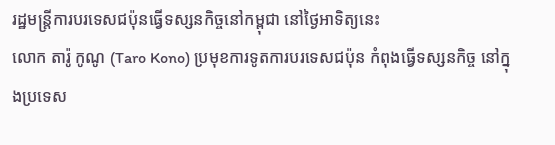រដ្ឋមន្ត្រីការបរទេសជប៉ុនធ្វើទស្សនកិច្ចនៅកម្ពុជា នៅថ្ងៃអាទិត្យនេះ
លោក តារ៉ូ កូណូ (Taro Kono) ប្រមុខការទូតការបរទេសជប៉ុន កំពុងធ្វើទស្សនកិច្ច នៅក្នុងប្រទេស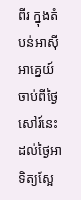ពីរ ក្នុងតំបន់អាស៊ីអាគ្នេយ៍ ចាប់ពីថ្ងៃសៅរ៍នេះ ដល់ថ្ងៃអាទិត្យស្អែ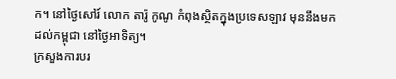ក។ នៅថ្ងៃសៅរ៍ លោក តារ៉ូ កូណូ កំពុងស្ថិតក្នុងប្រទេសឡាវ មុននឹងមកដល់កម្ពុជា នៅថ្ងៃអាទិត្យ។
ក្រសួងការបរ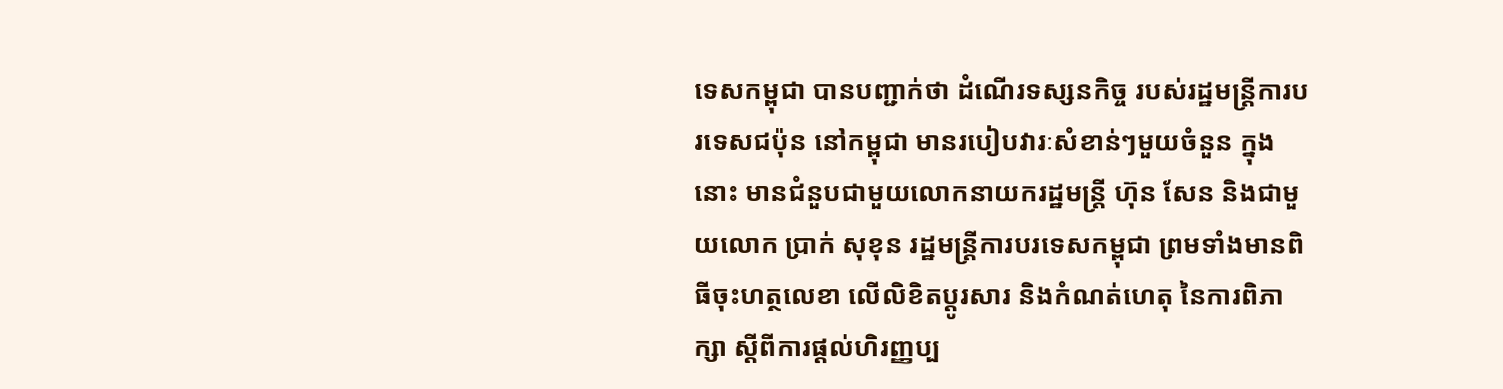ទេសកម្ពុជា បានបញ្ជាក់ថា ដំណើរទស្សនកិច្ច របស់រដ្ឋមន្ត្រីការបរទេសជប៉ុន នៅកម្ពុជា មានរបៀបវារៈសំខាន់ៗមួយចំនួន ក្នុងនោះ មានជំនួបជាមួយលោកនាយករដ្ឋមន្ត្រី ហ៊ុន សែន និងជាមួយលោក ប្រាក់ សុខុន រដ្ឋមន្ត្រីការបរទេសកម្ពុជា ព្រមទាំងមានពិធីចុះហត្ថលេខា លើលិខិតប្តូរសារ និងកំណត់ហេតុ នៃការពិភាក្សា ស្តីពីការផ្តល់ហិរញ្ញប្ប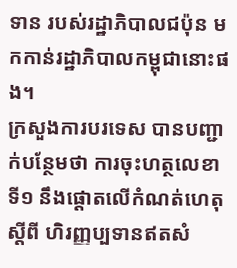ទាន របស់រដ្ឋាភិបាលជប៉ុន មកកាន់រដ្ឋាភិបាលកម្ពុជានោះផង។
ក្រសួងការបរទេស បានបញ្ជាក់បន្ថែមថា ការចុះហត្ថលេខាទី១ នឹងផ្ដោតលើកំណត់ហេតុស្តីពី ហិរញ្ញប្បទានឥតសំ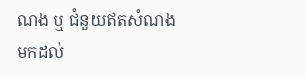ណង ឬ ជំនួយឥតសំណងមកដល់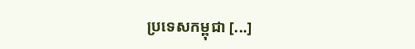ប្រទេសកម្ពុជា [...]